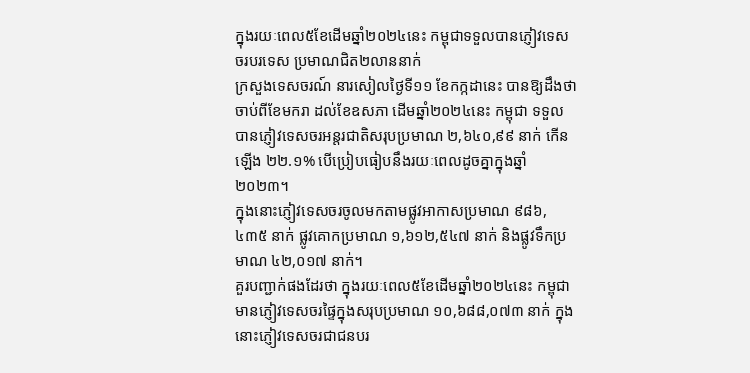ក្នុងរយៈពេល៥ខែដើមឆ្នាំ២០២៤នេះ កម្ពុជាទទួលបានភ្ញៀវទេសចរបរទេស ប្រមាណជិត២លាននាក់
ក្រសួងទេសចរណ៍ នារសៀលថ្ងៃទី១១ ខែកក្កដានេះ បានឱ្យដឹងថា ចាប់ពីខែមករា ដល់ខែឧសភា ដើមឆ្នាំ២០២៤នេះ កម្ពុជា ទទួលបានភ្ញៀវទេសចរអន្តរជាតិសរុបប្រមាណ ២,៦៤០,៩៩ នាក់ កើនឡើង ២២.១% បើប្រៀបធៀបនឹងរយៈពេលដូចគ្នាក្នុងឆ្នាំ២០២៣។
ក្នុងនោះភ្ញៀវទេសចរចូលមកតាមផ្លូវអាកាសប្រមាណ ៩៨៦,៤៣៥ នាក់ ផ្លូវគោកប្រមាណ ១,៦១២,៥៤៧ នាក់ និងផ្លូវទឹកប្រមាណ ៤២,០១៧ នាក់។
គួរបញ្ជាក់ផងដែរថា ក្នុងរយៈពេល៥ខែដើមឆ្នាំ២០២៤នេះ កម្ពុជា មានភ្ញៀវទេសចរផ្ទៃក្នុងសរុបប្រមាណ ១០,៦៨៨,០៧៣ នាក់ ក្នុងនោះភ្ញៀវទេសចរជាជនបរ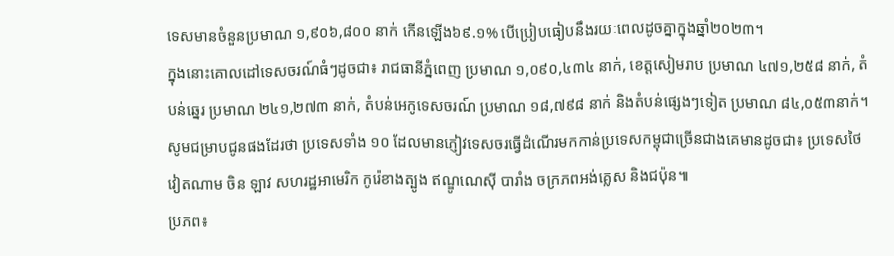ទេសមានចំនួនប្រមាណ ១,៩០៦,៨០០ នាក់ កើនឡើង៦៩.១% បើប្រៀបធៀបនឹងរយៈពេលដូចគ្នាក្នុងឆ្នាំ២០២៣។
ក្នុងនោះគោលដៅទេសចរណ៍ធំៗដូចជា៖ រាជធានីភ្នំពេញ ប្រមាណ ១,០៩០,៤៣៤ នាក់, ខេត្តសៀមរាប ប្រមាណ ៤៧១,២៥៨ នាក់, តំបន់ឆ្នេរ ប្រមាណ ២៤១,២៧៣ នាក់, តំបន់អេកូទេសចរណ៍ ប្រមាណ ១៨,៧៩៨ នាក់ និងតំបន់ផ្សេងៗទៀត ប្រមាណ ៨៤,០៥៣នាក់។
សូមជម្រាបជូនផងដែរថា ប្រទេសទាំង ១០ ដែលមានភ្ញៀវទេសចរធ្វើដំណើរមកកាន់ប្រទេសកម្ពុជាច្រើនជាងគេមានដូចជា៖ ប្រទេសថៃ វៀតណាម ចិន ឡាវ សហរដ្ឋអាមេរិក កូរ៉េខាងត្បូង ឥណ្ឌូណេស៊ី បារាំង ចក្រភពអង់គ្លេស និងជប៉ុន៕
ប្រភព៖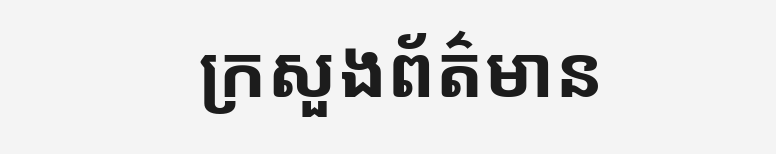ក្រសួងព័ត៌មាន